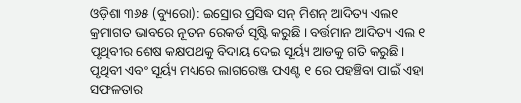ଓଡ଼ିଶା ୩୬୫ (ବ୍ୟୁରୋ): ଇସ୍ରୋର ପ୍ରସିଦ୍ଧ ସନ୍ ମିଶନ୍ ଆଦିତ୍ୟ ଏଲ୧ କ୍ରମାଗତ ଭାବରେ ନୂତନ ରେକର୍ଡ ସୃଷ୍ଟି କରୁଛି । ବର୍ତ୍ତମାନ ଆଦିତ୍ୟ ଏଲ ୧ ପୃଥିବୀର ଶେଷ କକ୍ଷପଥକୁ ବିଦାୟ ଦେଇ ସୂର୍ୟ୍ୟ ଆଡକୁ ଗତି କରୁଛି। ପୃଥିବୀ ଏବଂ ସୂର୍ୟ୍ୟ ମଧ୍ୟରେ ଲାଗରେଞ୍ଜ ପଏଣ୍ଟ ୧ ରେ ପହଞ୍ଚିବା ପାଇଁ ଏହା ସଫଳତାର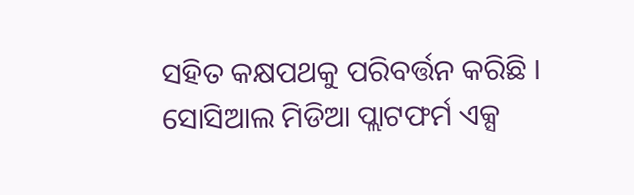ସହିତ କକ୍ଷପଥକୁ ପରିବର୍ତ୍ତନ କରିଛି ।
ସୋସିଆଲ ମିଡିଆ ପ୍ଲାଟଫର୍ମ ଏକ୍ସ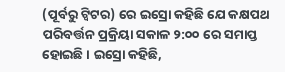(ପୂର୍ବରୁ ଟ୍ୱିଟର) ରେ ଇସ୍ରୋ କହିଛି ଯେ କକ୍ଷପଥ ପରିବର୍ତ୍ତନ ପ୍ରକ୍ରିୟା ସକାଳ ୨:୦୦ ରେ ସମାପ୍ତ ହୋଇଛି । ଇସ୍ରୋ କହିଛି,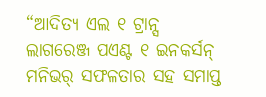“ଆଦିତ୍ୟ ଏଲ ୧ ଟ୍ରାନ୍ସ ଲାଗରେଞ୍ଜ ପଏଣ୍ଟ ୧ ଇନକର୍ସନ୍ ମନିଭର୍ ସଫଳତାର ସହ ସମାପ୍ତ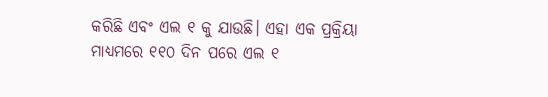କରିଛି ଏବଂ ଏଲ ୧ କୁ ଯାଉଛି। ଏହା ଏକ ପ୍ରକ୍ରିୟା ମାଧ୍ୟମରେ ୧୧୦ ଦିନ ପରେ ଏଲ ୧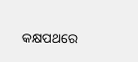କକ୍ଷପଥରେ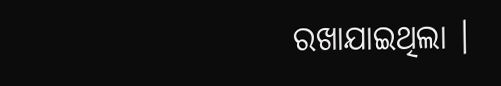ରଖାଯାଇଥିଲା ।